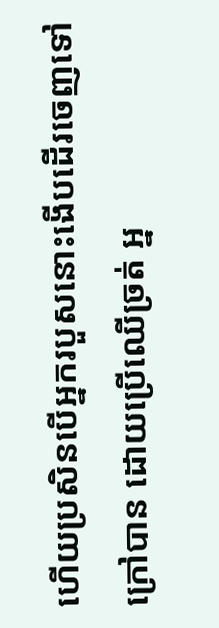ហើយប្រសិនបើអ្នករបួសនោះងើបដើរចេញទៅក្រៅបាន ដោយប្រើឈើច្រត់ អ្ន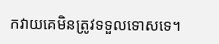កវាយគេមិនត្រូវទទួលទោសទេ។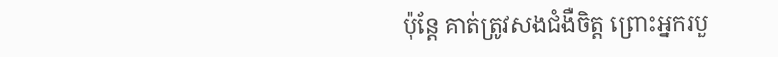ប៉ុន្តែ គាត់ត្រូវសងជំងឺចិត្ត ព្រោះអ្នករបួ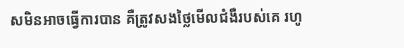សមិនអាចធ្វើការបាន គឺត្រូវសងថ្លៃមើលជំងឺរបស់គេ រហូ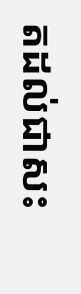តដល់ជាសះ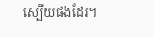ស្បើយផងដែរ។